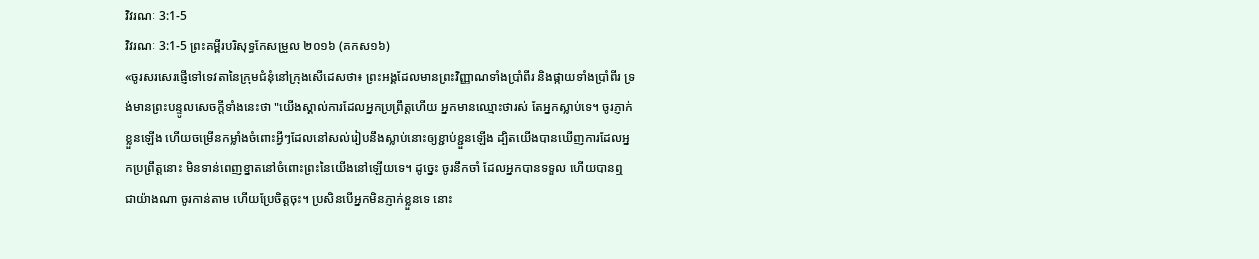វិវរណៈ 3:1-5
វិវរណៈ 3:1-5 ព្រះគម្ពីរបរិសុទ្ធកែសម្រួល ២០១៦ (គកស១៦)
«ចូរសរសេរផ្ញើទៅទេវតានៃក្រុមជំនុំនៅក្រុងសើដេសថា៖ ព្រះអង្គដែលមានព្រះវិញ្ញាណទាំងប្រាំពីរ និងផ្កាយទាំងប្រាំពីរ ទ្រង់មានព្រះបន្ទូលសេចក្ដីទាំងនេះថា "យើងស្គាល់ការដែលអ្នកប្រព្រឹត្តហើយ អ្នកមានឈ្មោះថារស់ តែអ្នកស្លាប់ទេ។ ចូរភ្ញាក់ខ្លួនឡើង ហើយចម្រើនកម្លាំងចំពោះអ្វីៗដែលនៅសល់រៀបនឹងស្លាប់នោះឲ្យខ្ជាប់ខ្ជួនឡើង ដ្បិតយើងបានឃើញការដែលអ្នកប្រព្រឹត្តនោះ មិនទាន់ពេញខ្នាតនៅចំពោះព្រះនៃយើងនៅឡើយទេ។ ដូច្នេះ ចូរនឹកចាំ ដែលអ្នកបានទទួល ហើយបានឮជាយ៉ាងណា ចូរកាន់តាម ហើយប្រែចិត្តចុះ។ ប្រសិនបើអ្នកមិនភ្ញាក់ខ្លួនទេ នោះ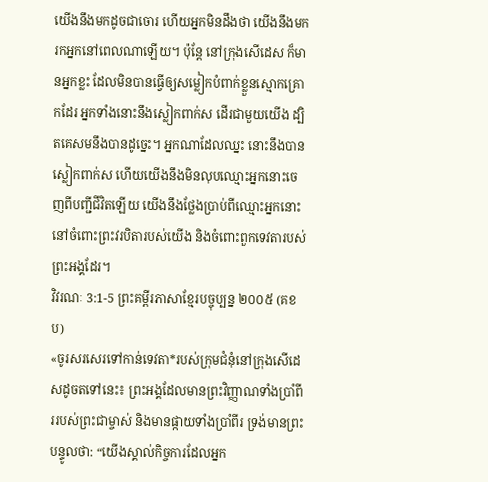យើងនឹងមកដូចជាចោរ ហើយអ្នកមិនដឹងថា យើងនឹងមករកអ្នកនៅពេលណាឡើយ។ ប៉ុន្តែ នៅក្រុងសើដេស ក៏មានអ្នកខ្លះ ដែលមិនបានធ្វើឲ្យសម្លៀកបំពាក់ខ្លួនស្មោកគ្រោកដែរ អ្នកទាំងនោះនឹងស្លៀកពាក់ស ដើរជាមួយយើង ដ្បិតគេសមនឹងបានដូច្នេះ។ អ្នកណាដែលឈ្នះ នោះនឹងបានស្លៀកពាក់ស ហើយយើងនឹងមិនលុបឈ្មោះអ្នកនោះចេញពីបញ្ជីជីវិតឡើយ យើងនឹងថ្លែងប្រាប់ពីឈ្មោះអ្នកនោះ នៅចំពោះព្រះវរបិតារបស់យើង និងចំពោះពួកទេវតារបស់ព្រះអង្គដែរ។
វិវរណៈ 3:1-5 ព្រះគម្ពីរភាសាខ្មែរបច្ចុប្បន្ន ២០០៥ (គខប)
«ចូរសរសេរទៅកាន់ទេវតា*របស់ក្រុមជំនុំនៅក្រុងសើដេសដូចតទៅនេះ៖ ព្រះអង្គដែលមានព្រះវិញ្ញាណទាំងប្រាំពីររបស់ព្រះជាម្ចាស់ និងមានផ្កាយទាំងប្រាំពីរ ទ្រង់មានព្រះបន្ទូលថា: “យើងស្គាល់កិច្ចការដែលអ្នក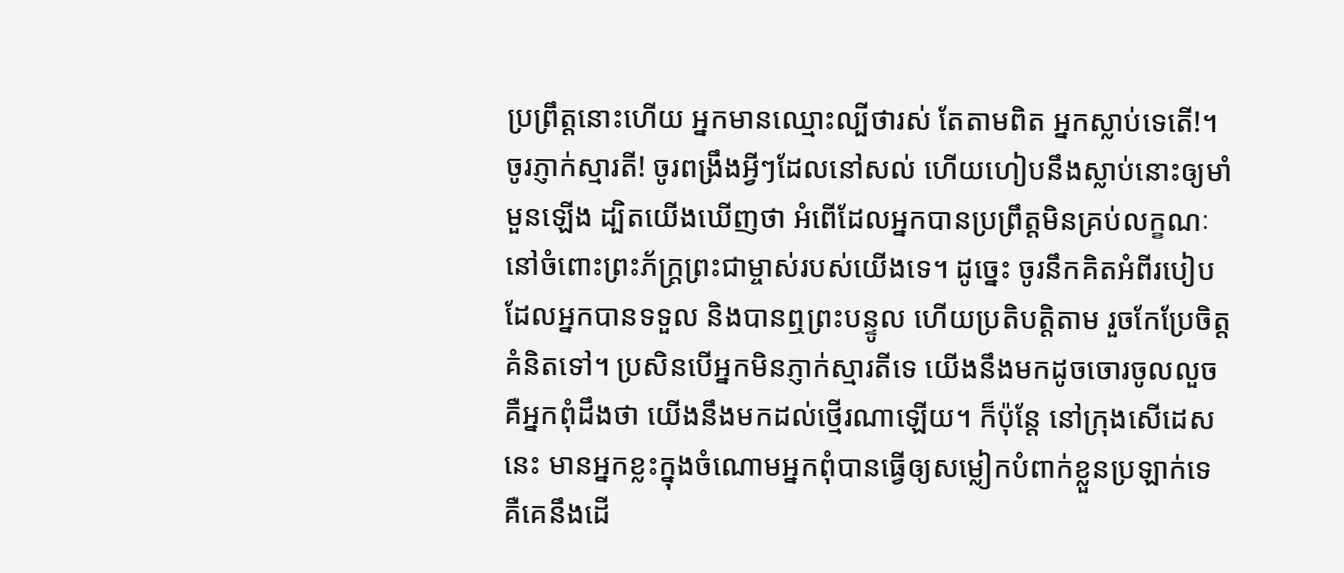ប្រព្រឹត្តនោះហើយ អ្នកមានឈ្មោះល្បីថារស់ តែតាមពិត អ្នកស្លាប់ទេតើ!។ ចូរភ្ញាក់ស្មារតី! ចូរពង្រឹងអ្វីៗដែលនៅសល់ ហើយហៀបនឹងស្លាប់នោះឲ្យមាំមួនឡើង ដ្បិតយើងឃើញថា អំពើដែលអ្នកបានប្រព្រឹត្តមិនគ្រប់លក្ខណៈនៅចំពោះព្រះភ័ក្ត្រព្រះជាម្ចាស់របស់យើងទេ។ ដូច្នេះ ចូរនឹកគិតអំពីរបៀបដែលអ្នកបានទទួល និងបានឮព្រះបន្ទូល ហើយប្រតិបត្តិតាម រួចកែប្រែចិត្តគំនិតទៅ។ ប្រសិនបើអ្នកមិនភ្ញាក់ស្មារតីទេ យើងនឹងមកដូចចោរចូលលួច គឺអ្នកពុំដឹងថា យើងនឹងមកដល់ថ្មើរណាឡើយ។ ក៏ប៉ុន្តែ នៅក្រុងសើដេសនេះ មានអ្នកខ្លះក្នុងចំណោមអ្នកពុំបានធ្វើឲ្យសម្លៀកបំពាក់ខ្លួនប្រឡាក់ទេ គឺគេនឹងដើ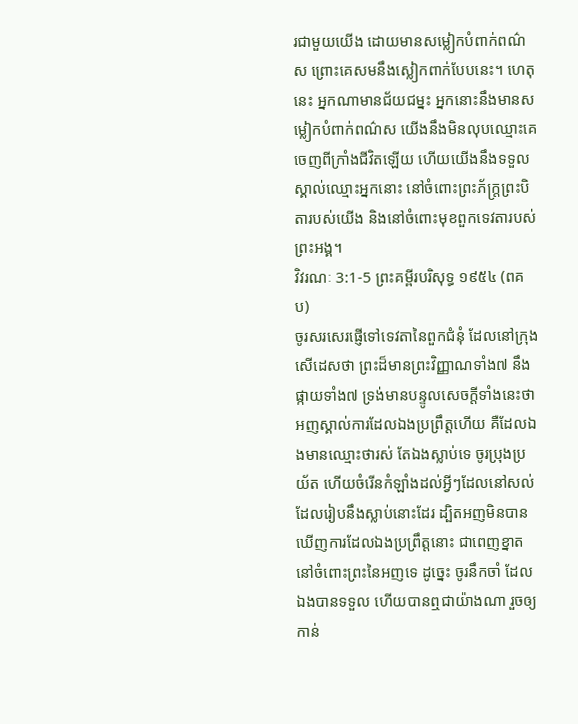រជាមួយយើង ដោយមានសម្លៀកបំពាក់ពណ៌ស ព្រោះគេសមនឹងស្លៀកពាក់បែបនេះ។ ហេតុនេះ អ្នកណាមានជ័យជម្នះ អ្នកនោះនឹងមានសម្លៀកបំពាក់ពណ៌ស យើងនឹងមិនលុបឈ្មោះគេចេញពីក្រាំងជីវិតឡើយ ហើយយើងនឹងទទួលស្គាល់ឈ្មោះអ្នកនោះ នៅចំពោះព្រះភ័ក្ត្រព្រះបិតារបស់យើង និងនៅចំពោះមុខពួកទេវតារបស់ព្រះអង្គ។
វិវរណៈ 3:1-5 ព្រះគម្ពីរបរិសុទ្ធ ១៩៥៤ (ពគប)
ចូរសរសេរផ្ញើទៅទេវតានៃពួកជំនុំ ដែលនៅក្រុងសើដេសថា ព្រះដ៏មានព្រះវិញ្ញាណទាំង៧ នឹងផ្កាយទាំង៧ ទ្រង់មានបន្ទូលសេចក្ដីទាំងនេះថា អញស្គាល់ការដែលឯងប្រព្រឹត្តហើយ គឺដែលឯងមានឈ្មោះថារស់ តែឯងស្លាប់ទេ ចូរប្រុងប្រយ័ត ហើយចំរើនកំឡាំងដល់អ្វីៗដែលនៅសល់ ដែលរៀបនឹងស្លាប់នោះដែរ ដ្បិតអញមិនបានឃើញការដែលឯងប្រព្រឹត្តនោះ ជាពេញខ្នាតនៅចំពោះព្រះនៃអញទេ ដូច្នេះ ចូរនឹកចាំ ដែលឯងបានទទួល ហើយបានឮជាយ៉ាងណា រួចឲ្យកាន់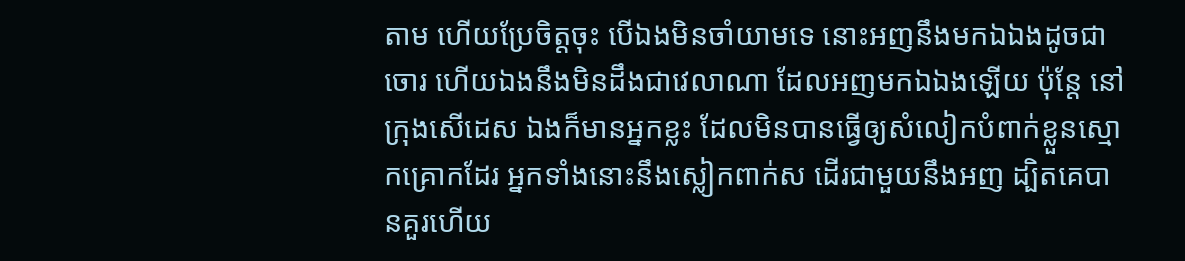តាម ហើយប្រែចិត្តចុះ បើឯងមិនចាំយាមទេ នោះអញនឹងមកឯឯងដូចជាចោរ ហើយឯងនឹងមិនដឹងជាវេលាណា ដែលអញមកឯឯងឡើយ ប៉ុន្តែ នៅក្រុងសើដេស ឯងក៏មានអ្នកខ្លះ ដែលមិនបានធ្វើឲ្យសំលៀកបំពាក់ខ្លួនស្មោកគ្រោកដែរ អ្នកទាំងនោះនឹងស្លៀកពាក់ស ដើរជាមួយនឹងអញ ដ្បិតគេបានគួរហើយ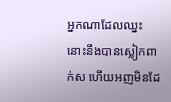អ្នកណាដែលឈ្នះ នោះនឹងបានស្លៀកពាក់ស ហើយអញមិនដែ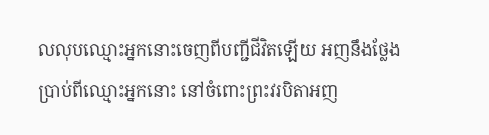លលុបឈ្មោះអ្នកនោះចេញពីបញ្ជីជីវិតឡើយ អញនឹងថ្លែងប្រាប់ពីឈ្មោះអ្នកនោះ នៅចំពោះព្រះវរបិតាអញ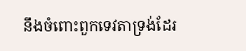នឹងចំពោះពួកទេវតាទ្រង់ដែរ